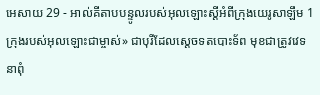អេសាយ 29 - អាល់គីតាបបន្ទូលរបស់អុលឡោះស្ដីអំពីក្រុងយេរូសាឡឹម 1 ក្រុងរបស់អុលឡោះជាម្ចាស់» ជាបុរីដែលស្ដេចទតបោះទ័ព មុខជាត្រូវវេទនាពុំ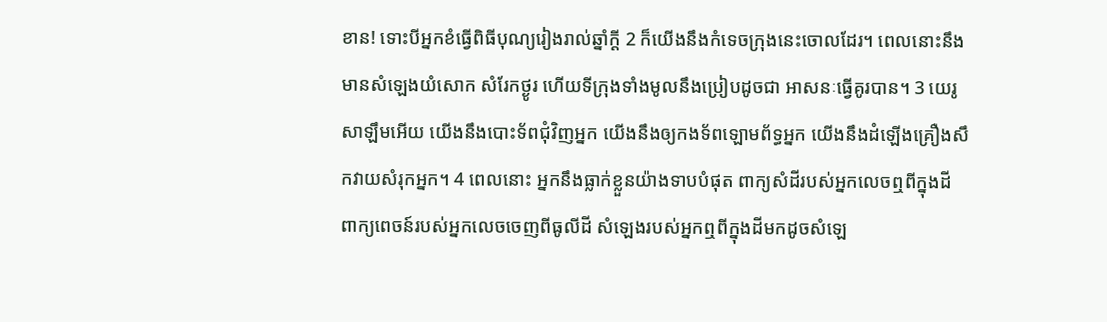ខាន! ទោះបីអ្នកខំធ្វើពិធីបុណ្យរៀងរាល់ឆ្នាំក្ដី 2 ក៏យើងនឹងកំទេចក្រុងនេះចោលដែរ។ ពេលនោះនឹងមានសំឡេងយំសោក សំរែកថ្ងូរ ហើយទីក្រុងទាំងមូលនឹងប្រៀបដូចជា អាសនៈធ្វើគូរបាន។ 3 យេរូសាឡឹមអើយ យើងនឹងបោះទ័ពជុំវិញអ្នក យើងនឹងឲ្យកងទ័ពឡោមព័ទ្ធអ្នក យើងនឹងដំឡើងគ្រឿងសឹកវាយសំរុកអ្នក។ 4 ពេលនោះ អ្នកនឹងធ្លាក់ខ្លួនយ៉ាងទាបបំផុត ពាក្យសំដីរបស់អ្នកលេចឮពីក្នុងដី ពាក្យពេចន៍របស់អ្នកលេចចេញពីធូលីដី សំឡេងរបស់អ្នកឮពីក្នុងដីមកដូចសំឡេ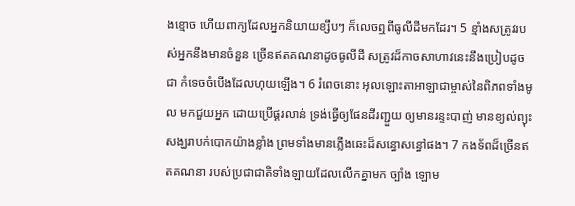ងខ្មោច ហើយពាក្យដែលអ្នកនិយាយខ្សឹបៗ ក៏លេចឮពីធូលីដីមកដែរ។ 5 ខ្មាំងសត្រូវរបស់អ្នកនឹងមានចំនួន ច្រើនឥតគណនាដូចធូលីដី សត្រូវដ៏កាចសាហាវនេះនឹងប្រៀបដូចជា កំទេចចំបើងដែលហុយឡើង។ 6 រំពេចនោះ អុលឡោះតាអាឡាជាម្ចាស់នៃពិភពទាំងមូល មកជួយអ្នក ដោយប្រើផ្គរលាន់ ទ្រង់ធ្វើឲ្យផែនដីរញ្ជួយ ឲ្យមានរន្ទះបាញ់ មានខ្យល់ព្យុះសង្ឃរាបក់បោកយ៉ាងខ្លាំង ព្រមទាំងមានភ្លើងឆេះដ៏សន្ធោសន្ធៅផង។ 7 កងទ័ពដ៏ច្រើនឥតគណនា របស់ប្រជាជាតិទាំងឡាយដែលលើកគ្នាមក ច្បាំង ឡោម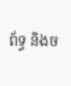ព័ទ្ធ និងច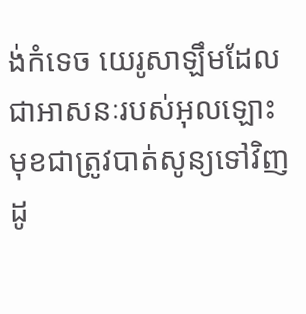ង់កំទេច យេរូសាឡឹមដែលជាអាសនៈរបស់អុលឡោះ មុខជាត្រូវបាត់សូន្យទៅវិញ ដូ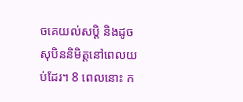ចគេយល់សប្ដិ និងដូចសុបិននិមិត្តនៅពេលយប់ដែរ។ 8 ពេលនោះ ក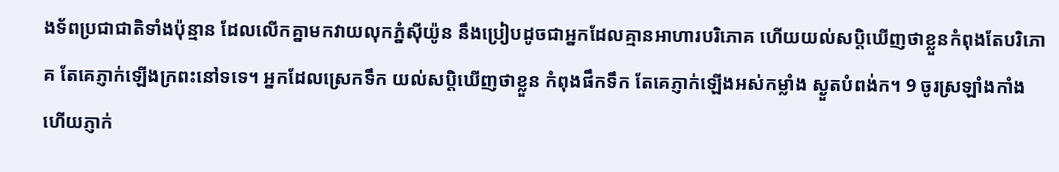ងទ័ពប្រជាជាតិទាំងប៉ុន្មាន ដែលលើកគ្នាមកវាយលុកភ្នំស៊ីយ៉ូន នឹងប្រៀបដូចជាអ្នកដែលគ្មានអាហារបរិភោគ ហើយយល់សប្ដិឃើញថាខ្លួនកំពុងតែបរិភោគ តែគេភ្ញាក់ឡើងក្រពះនៅទទេ។ អ្នកដែលស្រេកទឹក យល់សប្ដិឃើញថាខ្លួន កំពុងផឹកទឹក តែគេភ្ញាក់ឡើងអស់កម្លាំង ស្ងួតបំពង់ក។ 9 ចូរស្រឡាំងកាំង ហើយភ្ញាក់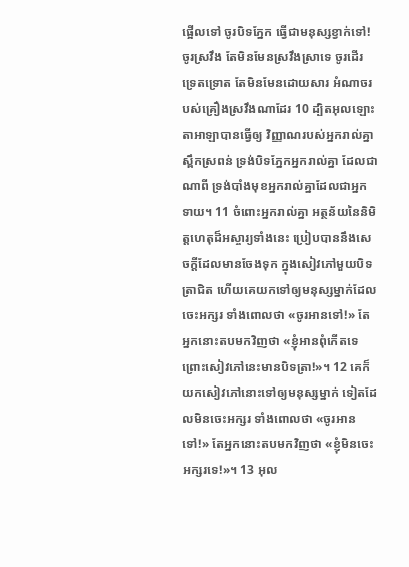ផ្អើលទៅ ចូរបិទភ្នែក ធ្វើជាមនុស្សខ្វាក់ទៅ! ចូរស្រវឹង តែមិនមែនស្រវឹងស្រាទេ ចូរដើរទ្រេតទ្រោត តែមិនមែនដោយសារ អំណាចរបស់គ្រឿងស្រវឹងណាដែរ 10 ដ្បិតអុលឡោះតាអាឡាបានធ្វើឲ្យ វិញ្ញាណរបស់អ្នករាល់គ្នាស្ពឹកស្រពន់ ទ្រង់បិទភ្នែកអ្នករាល់គ្នា ដែលជាណាពី ទ្រង់បាំងមុខអ្នករាល់គ្នាដែលជាអ្នកទាយ។ 11 ចំពោះអ្នករាល់គ្នា អត្ថន័យនៃនិមិត្តហេតុដ៏អស្ចារ្យទាំងនេះ ប្រៀបបាននឹងសេចក្ដីដែលមានចែងទុក ក្នុងសៀវភៅមួយបិទត្រាជិត ហើយគេយកទៅឲ្យមនុស្សម្នាក់ដែល ចេះអក្សរ ទាំងពោលថា «ចូរអានទៅ!» តែអ្នកនោះតបមកវិញថា «ខ្ញុំអានពុំកើតទេ ព្រោះសៀវភៅនេះមានបិទត្រា!»។ 12 គេក៏យកសៀវភៅនោះទៅឲ្យមនុស្សម្នាក់ ទៀតដែលមិនចេះអក្សរ ទាំងពោលថា «ចូរអានទៅ!» តែអ្នកនោះតបមកវិញថា «ខ្ញុំមិនចេះអក្សរទេ!»។ 13 អុល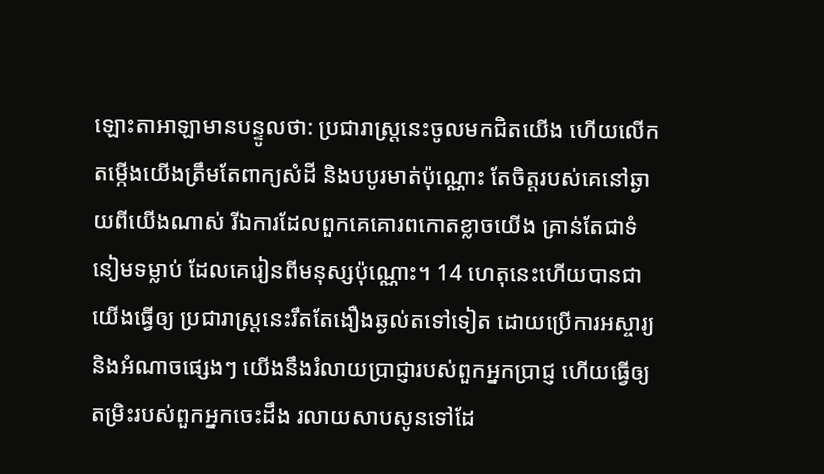ឡោះតាអាឡាមានបន្ទូលថា: ប្រជារាស្ត្រនេះចូលមកជិតយើង ហើយលើកតម្កើងយើងត្រឹមតែពាក្យសំដី និងបបូរមាត់ប៉ុណ្ណោះ តែចិត្តរបស់គេនៅឆ្ងាយពីយើងណាស់ រីឯការដែលពួកគេគោរពកោតខ្លាចយើង គ្រាន់តែជាទំនៀមទម្លាប់ ដែលគេរៀនពីមនុស្សប៉ុណ្ណោះ។ 14 ហេតុនេះហើយបានជាយើងធ្វើឲ្យ ប្រជារាស្ត្រនេះរឹតតែងឿងឆ្ងល់តទៅទៀត ដោយប្រើការអស្ចារ្យ និងអំណាចផ្សេងៗ យើងនឹងរំលាយប្រាជ្ញារបស់ពួកអ្នកប្រាជ្ញ ហើយធ្វើឲ្យតម្រិះរបស់ពួកអ្នកចេះដឹង រលាយសាបសូនទៅដែ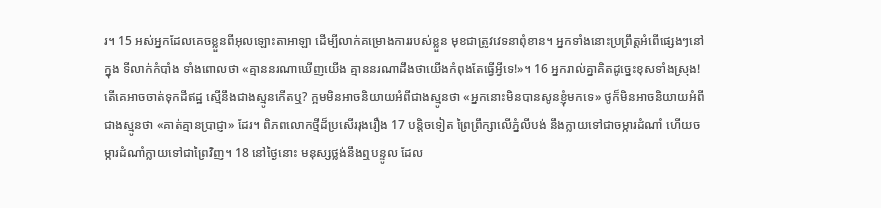រ។ 15 អស់អ្នកដែលគេចខ្លួនពីអុលឡោះតាអាឡា ដើម្បីលាក់គម្រោងការរបស់ខ្លួន មុខជាត្រូវវេទនាពុំខាន។ អ្នកទាំងនោះប្រព្រឹត្តអំពើផ្សេងៗនៅក្នុង ទីលាក់កំបាំង ទាំងពោលថា «គ្មាននរណាឃើញយើង គ្មាននរណាដឹងថាយើងកំពុងតែធ្វើអ្វីទេ!»។ 16 អ្នករាល់គ្នាគិតដូច្នេះខុសទាំងស្រុង! តើគេអាចចាត់ទុកដីឥដ្ឋ ស្មើនឹងជាងស្មូនកើតឬ? ក្អមមិនអាចនិយាយអំពីជាងស្មូនថា «អ្នកនោះមិនបានសូនខ្ញុំមកទេ» ថូក៏មិនអាចនិយាយអំពីជាងស្មូនថា «គាត់គ្មានប្រាជ្ញា» ដែរ។ ពិភពលោកថ្មីដ៏ប្រសើររុងរឿង 17 បន្តិចទៀត ព្រៃព្រឹក្សាលើភ្នំលីបង់ នឹងក្លាយទៅជាចម្ការដំណាំ ហើយចម្ការដំណាំក្លាយទៅជាព្រៃវិញ។ 18 នៅថ្ងៃនោះ មនុស្សថ្លង់នឹងឮបន្ទូល ដែល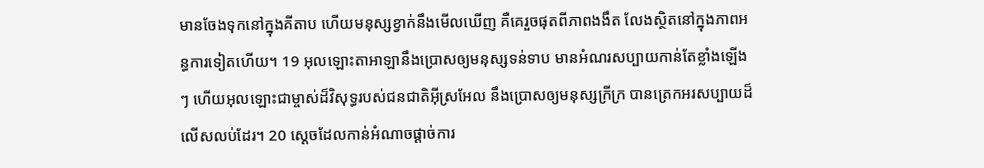មានចែងទុកនៅក្នុងគីតាប ហើយមនុស្សខ្វាក់នឹងមើលឃើញ គឺគេរួចផុតពីភាពងងឹត លែងស្ថិតនៅក្នុងភាពអន្ធការទៀតហើយ។ 19 អុលឡោះតាអាឡានឹងប្រោសឲ្យមនុស្សទន់ទាប មានអំណរសប្បាយកាន់តែខ្លាំងឡើងៗ ហើយអុលឡោះជាម្ចាស់ដ៏វិសុទ្ធរបស់ជនជាតិអ៊ីស្រអែល នឹងប្រោសឲ្យមនុស្សក្រីក្រ បានត្រេកអរសប្បាយដ៏លើសលប់ដែរ។ 20 ស្ដេចដែលកាន់អំណាចផ្ដាច់ការ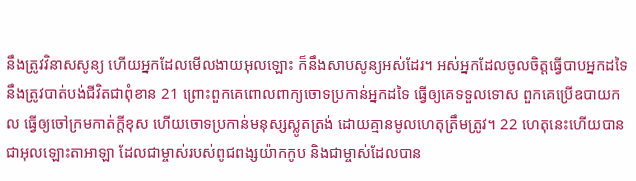នឹងត្រូវវិនាសសូន្យ ហើយអ្នកដែលមើលងាយអុលឡោះ ក៏នឹងសាបសូន្យអស់ដែរ។ អស់អ្នកដែលចូលចិត្តធ្វើបាបអ្នកដទៃ នឹងត្រូវបាត់បង់ជីវិតជាពុំខាន 21 ព្រោះពួកគេពោលពាក្យចោទប្រកាន់អ្នកដទៃ ធ្វើឲ្យគេទទួលទោស ពួកគេប្រើឧបាយកល ធ្វើឲ្យចៅក្រមកាត់ក្ដីខុស ហើយចោទប្រកាន់មនុស្សស្លូតត្រង់ ដោយគ្មានមូលហេតុត្រឹមត្រូវ។ 22 ហេតុនេះហើយបានជាអុលឡោះតាអាឡា ដែលជាម្ចាស់របស់ពូជពង្សយ៉ាកកូប និងជាម្ចាស់ដែលបាន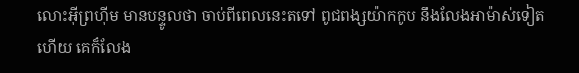លោះអ៊ីព្រហ៊ីម មានបន្ទូលថា ចាប់ពីពេលនេះតទៅ ពូជពង្សយ៉ាកកូប នឹងលែងអាម៉ាស់ទៀតហើយ គេក៏លែង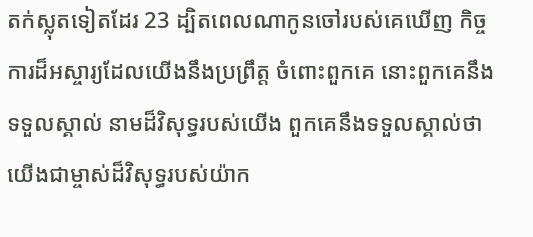តក់ស្លុតទៀតដែរ 23 ដ្បិតពេលណាកូនចៅរបស់គេឃើញ កិច្ចការដ៏អស្ចារ្យដែលយើងនឹងប្រព្រឹត្ត ចំពោះពួកគេ នោះពួកគេនឹងទទួលស្គាល់ នាមដ៏វិសុទ្ធរបស់យើង ពួកគេនឹងទទួលស្គាល់ថា យើងជាម្ចាស់ដ៏វិសុទ្ធរបស់យ៉ាក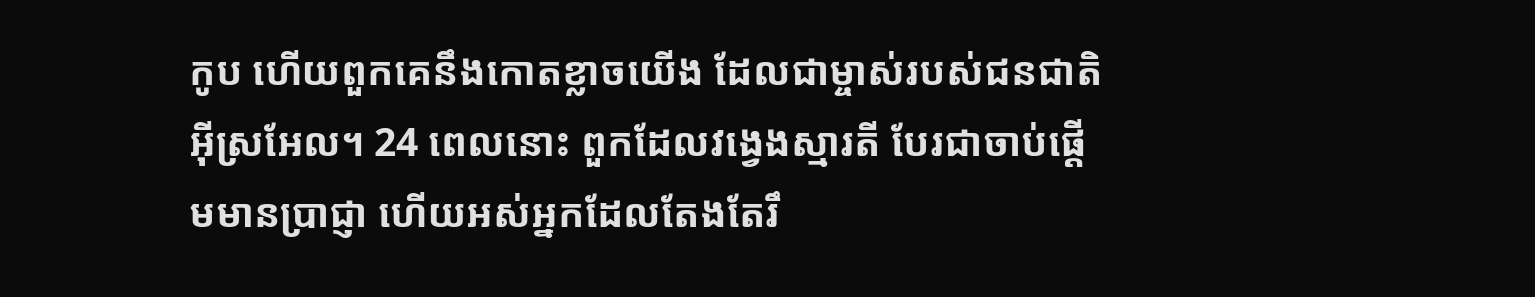កូប ហើយពួកគេនឹងកោតខ្លាចយើង ដែលជាម្ចាស់របស់ជនជាតិអ៊ីស្រអែល។ 24 ពេលនោះ ពួកដែលវង្វេងស្មារតី បែរជាចាប់ផ្ដើមមានប្រាជ្ញា ហើយអស់អ្នកដែលតែងតែរឹ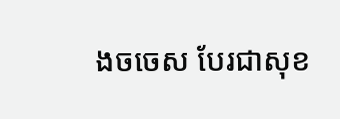ងចចេស បែរជាសុខ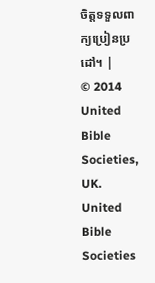ចិត្តទទួលពាក្យប្រៀនប្រដៅ។ |
© 2014 United Bible Societies, UK.
United Bible Societies